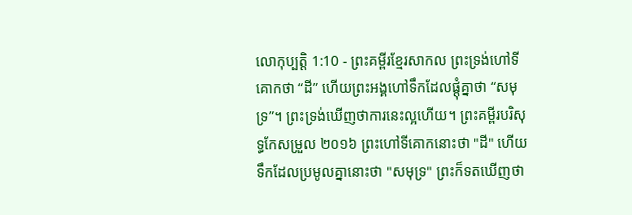លោកុប្បត្តិ 1:10 - ព្រះគម្ពីរខ្មែរសាកល ព្រះទ្រង់ហៅទីគោកថា “ដី” ហើយព្រះអង្គហៅទឹកដែលផ្ដុំគ្នាថា “សមុទ្រ”។ ព្រះទ្រង់ឃើញថាការនេះល្អហើយ។ ព្រះគម្ពីរបរិសុទ្ធកែសម្រួល ២០១៦ ព្រះហៅទីគោកនោះថា "ដី" ហើយទឹកដែលប្រមូលគ្នានោះថា "សមុទ្រ" ព្រះក៏ទតឃើញថា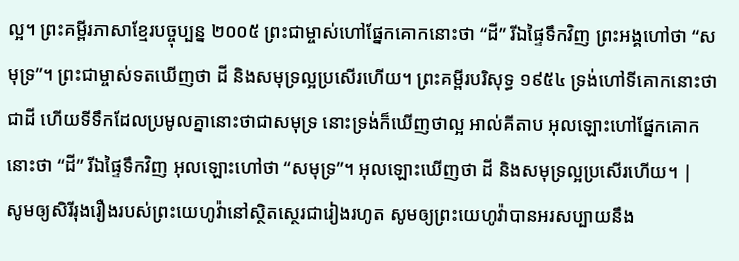ល្អ។ ព្រះគម្ពីរភាសាខ្មែរបច្ចុប្បន្ន ២០០៥ ព្រះជាម្ចាស់ហៅផ្នែកគោកនោះថា “ដី” រីឯផ្ទៃទឹកវិញ ព្រះអង្គហៅថា “សមុទ្រ”។ ព្រះជាម្ចាស់ទតឃើញថា ដី និងសមុទ្រល្អប្រសើរហើយ។ ព្រះគម្ពីរបរិសុទ្ធ ១៩៥៤ ទ្រង់ហៅទីគោកនោះថាជាដី ហើយទីទឹកដែលប្រមូលគ្នានោះថាជាសមុទ្រ នោះទ្រង់ក៏ឃើញថាល្អ អាល់គីតាប អុលឡោះហៅផ្នែកគោកនោះថា “ដី” រីឯផ្ទៃទឹកវិញ អុលឡោះហៅថា “សមុទ្រ”។ អុលឡោះឃើញថា ដី និងសមុទ្រល្អប្រសើរហើយ។ |
សូមឲ្យសិរីរុងរឿងរបស់ព្រះយេហូវ៉ានៅស្ថិតស្ថេរជារៀងរហូត សូមឲ្យព្រះយេហូវ៉ាបានអរសប្បាយនឹង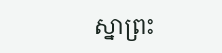ស្នាព្រះ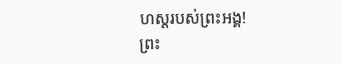ហស្តរបស់ព្រះអង្គ!
ព្រះ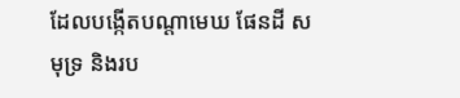ដែលបង្កើតបណ្ដាមេឃ ផែនដី សមុទ្រ និងរប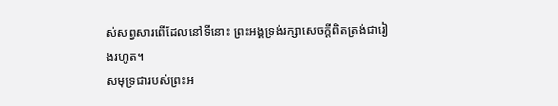ស់សព្វសារពើដែលនៅទីនោះ ព្រះអង្គទ្រង់រក្សាសេចក្ដីពិតត្រង់ជារៀងរហូត។
សមុទ្រជារបស់ព្រះអ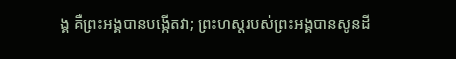ង្គ គឺព្រះអង្គបានបង្កើតវា; ព្រះហស្តរបស់ព្រះអង្គបានសូនដី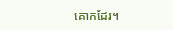គោកដែរ។